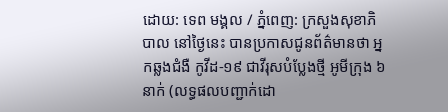ដោយ: ទេព មង្គល / ភ្នំពេញ: ក្រសួងសុខាភិបាល នៅថ្ងៃនេះ បានប្រកាសជូនព័ត៌មានថា អ្នកឆ្លងជំងឺ កូវីដ-១៩ ជាវីរុសបំប្លែងថ្មី អូមីក្រុង ៦ នាក់ (លទ្ធផលបញ្ជាក់ដោ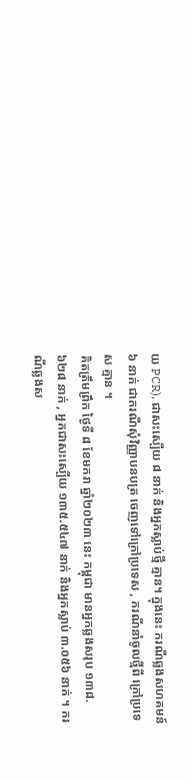យ PCR), ជាសះស្បើយ ៨ នាក់ និងអ្នកស្លាប់ថ្មី គ្មាន។ ក្នុងនេះ ករណីឆ្លងសហគមន៍ ៦ នាក់ ជាករណីសុំវិញ្ញាបនបត្រ ចេញទៅក្រៅប្រទេស , ករណីនាំចូលថ្មីពី ក្រៅប្រទេស គ្មាន ។
គិតត្រឹមព្រឹក ថ្ងៃទី ៨ ខែមករា ឆ្នាំ២០២៣ នេះ កម្ពុជា មានអ្នកឆ្លងសរុប ១៣៨.៦២៨ នាក់ , អ្នកជាសះស្បើយ ១៣៥.៥៤៧ នាក់ និងអ្នកស្លាប់ ៣.០៥៦ នាក់ ។ ករណីឆ្លងស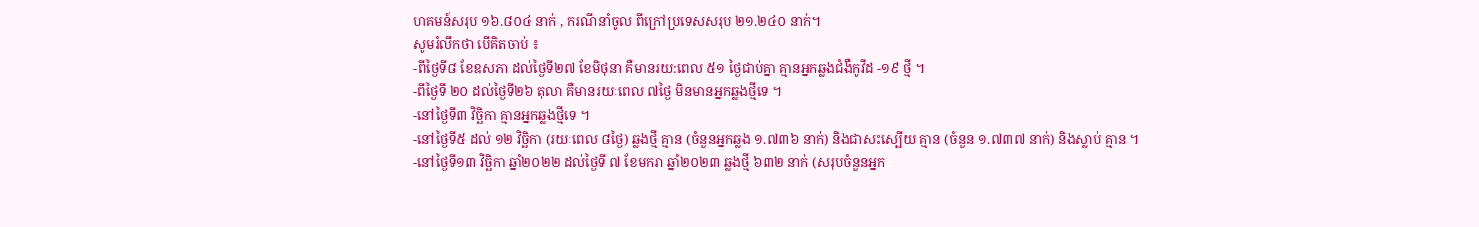ហគមន៍សរុប ១៦.៨០៤ នាក់ , ករណីនាំចូល ពីក្រៅប្រទេសសរុប ២១.២៤០ នាក់។
សូមរំលឹកថា បើគិតចាប់ ៖
-ពីថ្ងៃទី៨ ខែឧសភា ដល់ថ្ងៃទី២៧ ខែមិថុនា គឺមានរយ:ពេល ៥១ ថ្ងៃជាប់គ្នា គ្មានអ្នកឆ្លងជំងឺកូវីដ -១៩ ថ្មី ។
-ពីថ្ងៃទី ២០ ដល់ថ្ងៃទី២៦ តុលា គឺមានរយៈពេល ៧ថ្ងៃ មិនមានអ្នកឆ្លងថ្មីទេ ។
-នៅថ្ងៃទី៣ វិច្ឆិកា គ្មានអ្នកឆ្លងថ្មីទេ ។
-នៅថ្ងៃទី៥ ដល់ ១២ វិច្ឆិកា (រយៈពេល ៨ថ្ងៃ) ឆ្លងថ្មី គ្មាន (ចំនួនអ្នកឆ្លង ១.៧៣៦ នាក់) និងជាសះស្បើយ គ្មាន (ចំនួន ១.៧៣៧ នាក់) និងស្លាប់ គ្មាន ។
-នៅថ្ងៃទី១៣ វិច្ឆិកា ឆ្នាំ២០២២ ដល់ថ្ងៃទី ៧ ខែមករា ឆ្នាំ២០២៣ ឆ្លងថ្មី ៦៣២ នាក់ (សរុបចំនួនអ្នក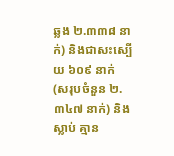ឆ្លង ២.៣៣៨ នាក់) និងជាសះស្បើយ ៦០៩ នាក់ (សរុបចំនួន ២.៣៤៧ នាក់) និងស្លាប់ គ្មាន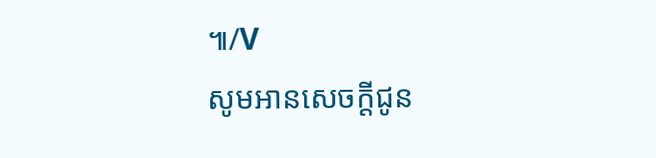៕/V
សូមអានសេចក្ដីជូន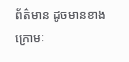ព័ត៌មាន ដូចមានខាងក្រោមៈ